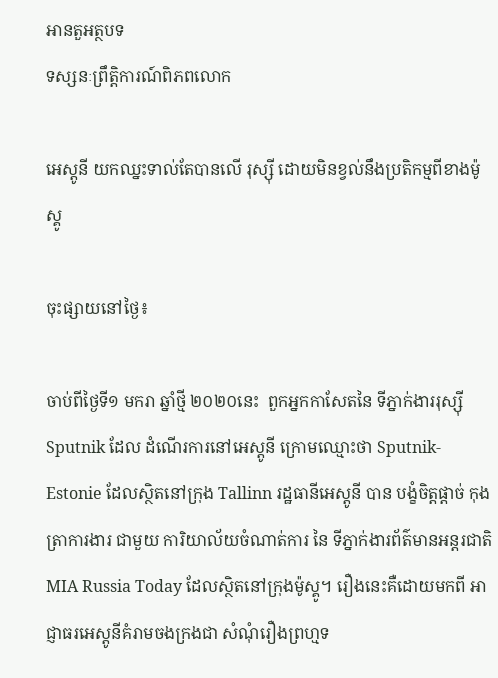អានតួអត្ថបទ
ទស្សនៈព្រឹត្តិការណ៍ពិភពលោក

អេស្តូនី យកឈ្នះទាល់តែបានលើ រុស្ស៊ី ដោយមិនខ្វល់នឹងប្រតិកម្មពីខាងម៉ូស្គូ

ចុះផ្សាយនៅថ្ងៃ៖

ចាប់ពីថ្ងៃទី១ មករា ឆ្នាំថ្មី ២០២០នេះ  ពួកអ្នកកាសែតនៃ ទីភ្នាក់ងាររុស្ស៊ី Sputnik ដែល ដំណើរការនៅអេស្តូនី ក្រោមឈ្មោះថា Sputnik-Estonie ដែលស្ថិតនៅក្រុង Tallinn រដ្ឋធានីអេស្តូនី បាន បង្ខំចិត្តផ្តាច់ កុងត្រាការងារ ជាមួយ ការិយាល័យចំណាត់ការ នៃ ទីភ្នាក់ងារព័ត៌មានអន្តរជាតិ MIA Russia Today ដែលស្ថិតនៅក្រុងម៉ូស្គូ។ រឿងនេះគឺដោយមកពី អាជ្ញាធរអេស្តូនីគំរាមចងក្រងជា សំណុំរឿងព្រហ្មទ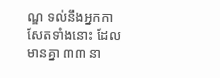ណ្ឌ ទល់នឹងអ្នកកាសែតទាំងនោះ ដែលមានគ្នា ៣៣ នា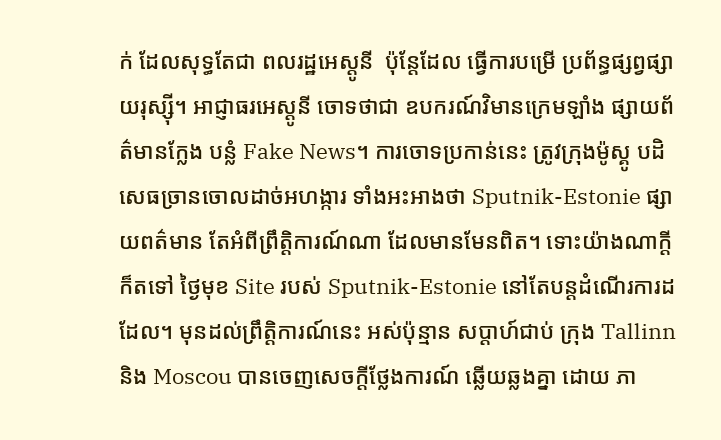ក់ ដែលសុទ្ធតែជា ពលរដ្ឋអេស្តូនី  ប៉ុន្ដែដែល ធ្វើការបម្រើ ប្រព័ន្ធផ្សព្វផ្សាយរុស្ស៊ី។ អាជ្ញាធរអេស្តូនី ចោទថាជា ឧបករណ៍វិមានក្រេមឡាំង ផ្សាយព័ត៌មានក្លែង បន្លំ Fake News។ ការចោទប្រកាន់នេះ ត្រូវក្រុងម៉ូស្គូ បដិសេធច្រានចោលដាច់អហង្ការ ទាំងអះអាងថា Sputnik-Estonie ផ្សាយពត៌មាន តែអំពីព្រឹត្តិការណ៍ណា ដែលមានមែនពិត។ ទោះយ៉ាងណាក្តី ក៏តទៅ ថ្ងៃមុខ Site របស់ Sputnik-Estonie នៅតែបន្តដំណើរការដដែល។ មុនដល់ព្រឹត្តិការណ៍នេះ អស់ប៉ុន្មាន សប្តាហ៍ជាប់ ក្រុង Tallinn និង Moscou បានចេញសេចក្តីថ្លែងការណ៍ ឆ្លើយឆ្លងគ្នា ដោយ ភា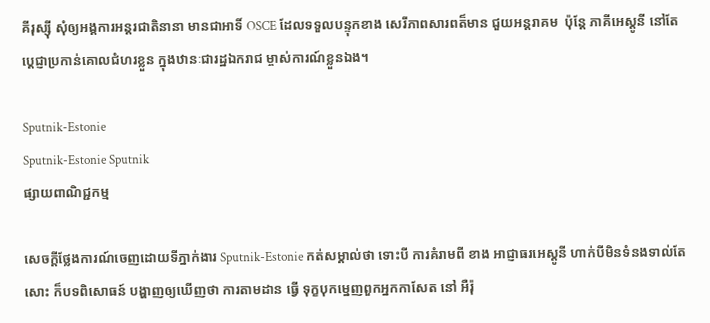គីរុស្ស៊ី សុំឲ្យអង្គការអន្តរជាតិនានា មានជាអាទិ៍ OSCE ដែលទទួលបន្ទុកខាង សេរីភាពសារពត៏មាន ជួយអន្តរាគម  ប៉ុន្តែ ភាគីអេស្តូនី នៅតែប្តេជ្ញាប្រកាន់គោលជំហរខ្លួន ក្នុងឋានៈជារដ្ឋឯករាជ ម្ចាស់ការណ៍ខ្លួនឯង។

Sputnik-Estonie
Sputnik-Estonie Sputnik
ផ្សាយពាណិជ្ជកម្ម

សេចក្តីថ្លែងការណ៍ចេញដោយទីភ្នាក់ងារ Sputnik-Estonie កត់សម្គាល់ថា ទោះបី ការគំរាមពី ខាង អាជ្ញាធរអេស្តូនី ហាក់បីមិនទំនងទាល់តែសោះ ក៏បទពិសោធន៍ បង្ហាញឲ្យឃើញថា ការតាមដាន ធ្វើ ទុក្ខបុកម្នេញពួកអ្នកកាសែត នៅ អឺរ៉ុ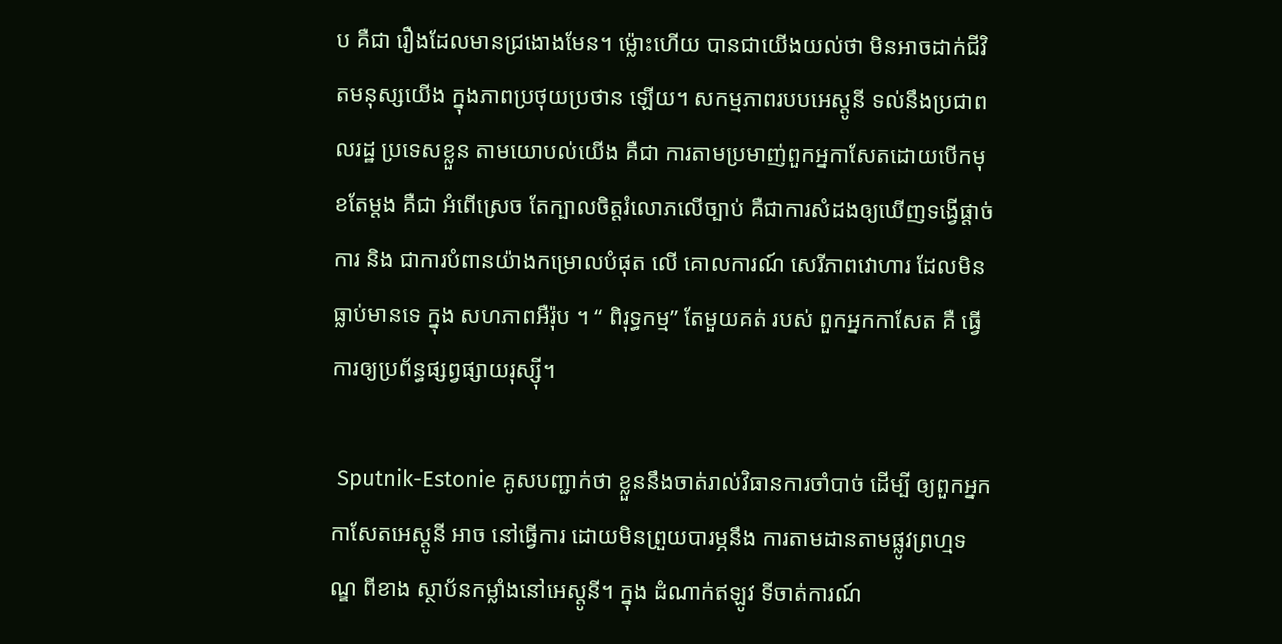ប គឺជា រឿងដែលមានជ្រងោងមែន។ ម៉្លោះហើយ បានជាយើងយល់ថា មិនអាចដាក់ជីវិតមនុស្សយើង ក្នុងភាពប្រថុយប្រថាន ឡើយ។ សកម្មភាពរបបអេស្តូនី ទល់នឹងប្រជាពលរដ្ឋ ប្រទេសខ្លួន តាមយោបល់យើង គឺជា ការតាមប្រមាញ់ពួកអ្នកាសែតដោយបើកមុខតែម្តង គឺជា អំពើស្រេច តែក្បាលចិត្តរំលោភលើច្បាប់ គឺជាការសំដងឲ្យឃើញទង្វើផ្តាច់ការ និង ជាការបំពានយ៉ាងកម្រោលបំផុត លើ គោលការណ៍ សេរីភាពវោហារ ដែលមិនធ្លាប់មានទេ ក្នុង សហភាពអឺរ៉ុប ។ “ ពិរុទ្ធកម្ម” តែមួយគត់ របស់ ពួកអ្នកកាសែត គឺ ធ្វើការឲ្យប្រព័ន្ធផ្សព្វផ្សាយរុស្ស៊ី។

 Sputnik-Estonie គូសបញ្ជាក់ថា ខ្លួននឹងចាត់រាល់វិធានការចាំបាច់ ដើម្បី ឲ្យពួកអ្នកកាសែតអេស្តូនី អាច នៅធ្វើការ ដោយមិនព្រួយបារម្ភនឹង ការតាមដានតាមផ្លូវព្រហ្មទណ្ឌ ពីខាង ស្ថាប័នកម្លាំងនៅអេស្តូនី។ ក្នុង ដំណាក់ឥឡូវ ទីចាត់ការណ៍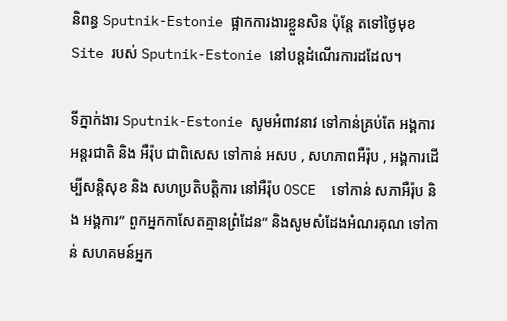និពន្ធ Sputnik-Estonie ផ្អាកការងារខ្លួនសិន ប៉ុន្តែ តទៅថ្ងៃមុខ Site របស់ Sputnik-Estonie នៅបន្តដំណើរការដដែល។

ទីភ្នាក់ងារ Sputnik-Estonie សូមអំពាវនាវ ទៅកាន់គ្រប់តែ អង្គការអន្តរជាតិ និង អឺរ៉ុប ជាពិសេស ទៅកាន់ អសប , សហភាពអឺរ៉ុប , អង្គការដើម្បីសន្តិសុខ និង សហប្រតិបត្តិការ នៅអឺរ៉ុប OSCE  ទៅកាន់ សភាអឺរ៉ុប និង អង្គការ” ពួកអ្នកកាសែតគ្មានព្រំដែន” និងសូមសំដែងអំណរគុណ ទៅកាន់ សហគមន៍អ្នក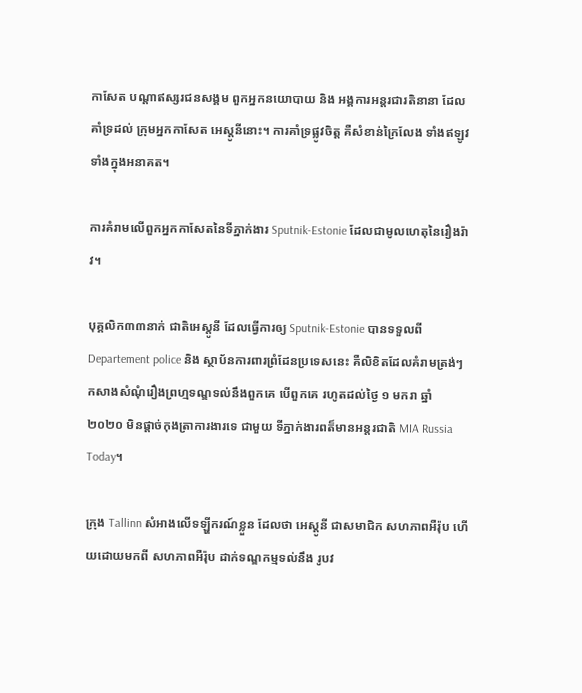កាសែត បណ្តាឥស្សរជនសង្គម ពួកអ្នកនយោបាយ និង អង្គការអន្តរជារតិនានា ដែលគាំទ្រដល់ ក្រុមអ្នកកាសែត អេស្តូនីនោះ។ ការគាំទ្រផ្លូវចិត្ត គឺសំខាន់ក្រៃលែង ទាំងឥឡូវ ទាំងក្នុងអនាគត។

ការគំរាមលើពួកអ្នកកាសែតនៃទីភ្នាក់ងារ Sputnik-Estonie ដែលជាមូលហេតុនៃរឿងរ៉ាវ។

បុគ្គលិក៣៣នាក់ ជាតិអេស្តូនី ដែលធ្វើការឲ្យ Sputnik-Estonie បានទទួលពី Departement police និង ស្ថាប័នការពារព្រំដែនប្រទេសនេះ គឺលិខិតដែលគំរាមត្រង់ៗ កសាងសំណុំរឿងព្រហ្មទណ្ឌទល់នឹងពួកគេ បើពួកគេ រហូតដល់ថ្ងៃ ១ មករា ឆ្នាំ ២០២០ មិនផ្តាច់កុងត្រាការងារទេ ជាមួយ ទីភ្នាក់ងារពត៏មានអន្តរជាតិ MIA Russia Today។

ក្រុង Tallinn សំអាងលើទឡ្ហីករណ៍ខ្លួន ដែលថា អេស្តូនី ជាសមាជិក សហភាពអឺរ៉ុប ហើយដោយមកពី សហភាពអឺរ៉ុប ដាក់ទណ្ឌកម្មទល់នឹង រូបវ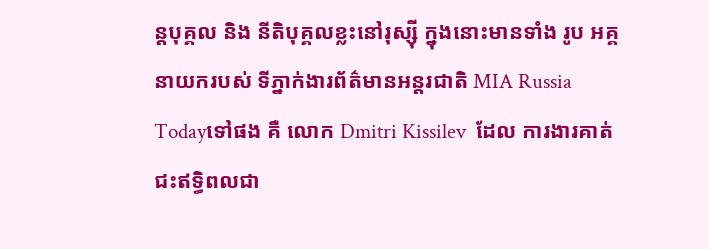ន្តបុគ្គល និង នីតិបុគ្គលខ្លះនៅរុស្ស៊ី ក្នុងនោះមានទាំង រូប អគ្គ នាយករបស់ ទីភ្នាក់ងារព័ត៌មានអន្តរជាតិ MIA Russia Todayទៅផង គឺ លោក Dmitri Kissilev  ដែល ការងារគាត់ ជះឥទ្ធិពលជា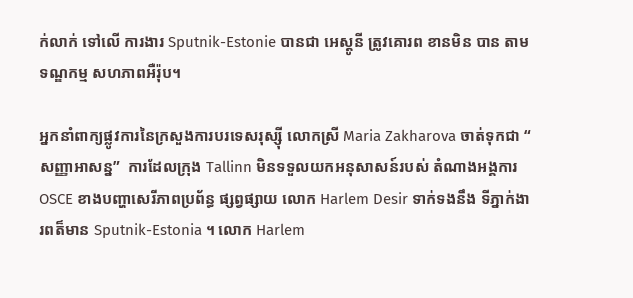ក់លាក់ ទៅលើ ការងារ Sputnik-Estonie បានជា អេស្តូនី ត្រូវគោរព ខានមិន បាន តាម ទណ្ឌកម្ម សហភាពអឺរ៉ុប។

អ្នកនាំពាក្យផ្លូវការនៃក្រសួងការបរទេសរុស្ស៊ី លោកស្រី Maria Zakharova ចាត់ទុកជា “ សញ្ញាអាសន្ន”  ការដែលក្រុង Tallinn មិនទទួលយកអនុសាសន៍របស់ តំណាងអង្គការ OSCE ខាងបញ្ហាសេរីភាពប្រព័ន្ធ ផ្សព្វផ្សាយ លោក Harlem Desir ទាក់ទងនឹង ទីភ្នាក់ងារពត៏មាន Sputnik-Estonia ។ លោក Harlem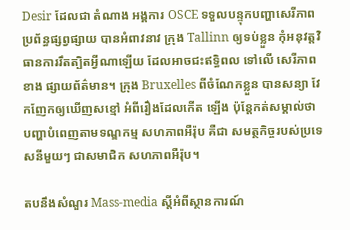Desir ដែលជា តំណាង អង្គការ OSCE ទទួលបន្ទុកបញ្ហាសេរីភាពប្រព័ន្ធផ្សព្វផ្សាយ បានអំពាវនាវ ក្រុង Tallinn ឲ្យទប់ខ្លួន កុំអនុវត្តវិធានការរឹតត្បិតអ្វីណាឡើយ ដែលអាចជះឥទ្ធិពល ទៅលើ សេរីភាព ខាង ផ្សាយព័ត៌មាន។ ក្រុង Bruxelles ពីចំណែកខ្លួន បានសន្យា វែកញែកឲ្យឃើញសខ្មៅ អំពីរឿងដែលកើត ឡើង ប៉ុន្តែកត់សម្គាល់ថា បញ្ហាបំពេញតាមទណ្ឌកម្ម សហភាពអឺរ៉ុប គឺជា សមត្ថកិច្ចរបស់ប្រទេសនីមួយៗ ជាសមាជិក សហភាពអឺរ៉ុប។

តបនឹងសំណួរ Mass-media ស្តីអំពីស្ថានការណ៍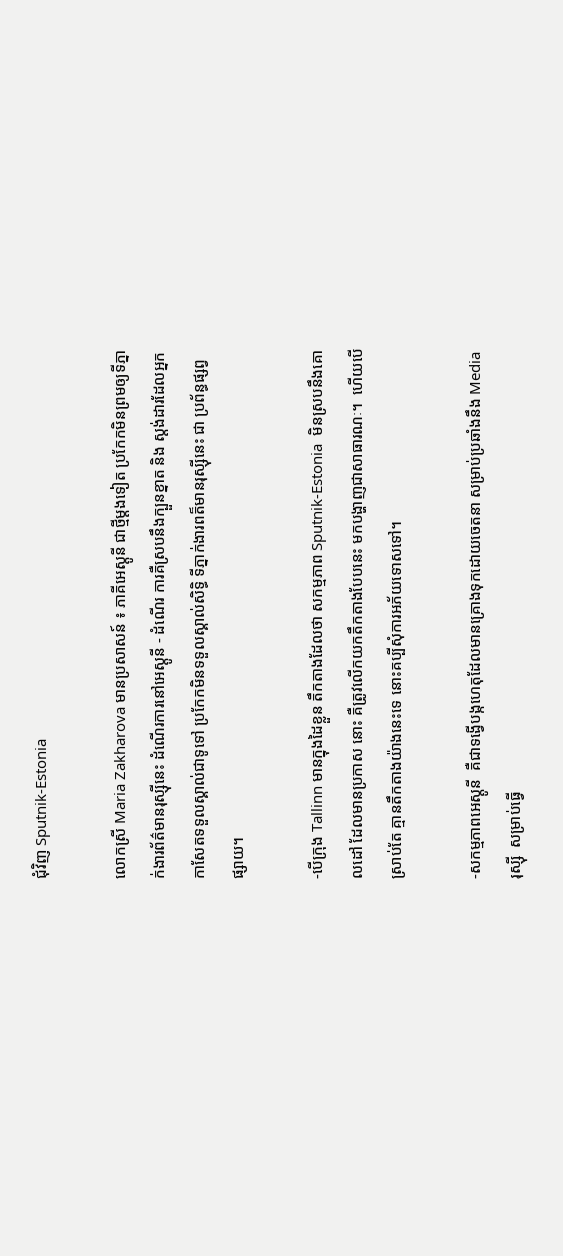ជុំវិញ Sputnik-Estonia

លោកស្រី Maria Zakharova មានប្រសាសន៍ ៖ ភាគីអេស្តូនី ជាថ្មីម្តងទៀត ប្រកែកមិនព្រមឲ្យទីភ្នាក់ងារព័ត៌មានរុស្ស៊ីនេះ ដំណើរការនៅអេស្តូនី - ដំណើរ ការគឺស្របនឹងក្បួនខ្នាត និង ស្តង់ដារដែលអ្នកកាសែតទទួលស្គាល់ជាទូទៅ ប្រកែកមិនទទួលស្គាល់សិទ្ធិ ទីភ្នាក់ងារពត៏មានរុស្ស៊ីនេះ ជា ប្រព័ន្ធផ្សព្វផ្សាយ។

-បើក្រុង Tallinn មានក្នុងដៃខ្លួន តឹកតាងដែលថា សកម្មភាព Sputnik-Estonia  មិនស្របនឹងគោលដៅ ដែលមានប្រកាស នោះ គឺត្រូវលើកយកតឹកតាងបែបនេះ មកបង្ហាញជាសាធារណៈ។  ហើយបើ ស្រាប់តែ គ្មានតឹកតាងយ៉ាងនេះទេ នោះគប្បីសុំការអភ័យទោសទៅ។

-សកម្មភាពអេស្តូនី  គឺជាទង្វើបង្កហេតុដែលមានគ្រោងទុកដោយចេតនា សម្រាប់ប្រឆាំងនឹង Media  រុស្ស៊ី  សម្រាប់ធ្វើ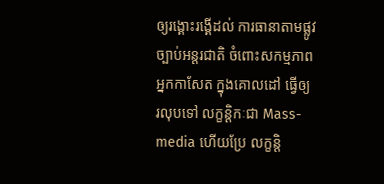ឲ្យរង្គោះរង្គើដល់ ការធានាតាមផ្លូវច្បាប់អន្តរជាតិ ចំពោះសកម្មភាពអ្នកកាសែត ក្នុងគោលដៅ ធ្វើឲ្យ រលុបទៅ លក្ខន្តិកៈជា Mass-media ហើយប្រែ លក្ខន្តិ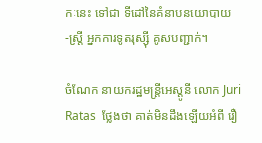កៈនេះ ទៅជា ទីដៅនៃគំនាបនយោបាយ -ស្ត្រី អ្នកការទូតរុស្ស៊ី គូសបញ្ជាក់។

ចំណែក នាយករដ្ឋមន្ត្រីអេស្តូនី លោក Juri Ratas  ថ្លែងថា គាត់មិនដឹងឡើយអំពី រឿ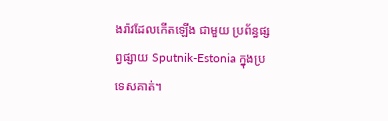ងរ៉ាវដែលកើតឡើង ជាមួយ ប្រព័ន្ធផ្សព្វផ្សាយ Sputnik-Estonia ក្នុងប្រទេសគាត់។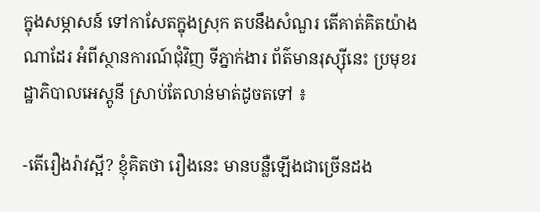ក្នុងសម្ភាសន៍ ទៅកាសែតក្នុងស្រុក តបនឹងសំណួរ តើគាត់គិតយ៉ាងណាដែរ អំពីស្ថានការណ៍ជុំវិញ ទីភ្នាក់ងារ ព័ត៌មានរុស្ស៊ីនេះ ប្រមុខរដ្ឋាភិបាលអេស្តូនី ស្រាប់តែលាន់មាត់ដូចតទៅ ៖

-តើរឿងរ៉ាវស្អី? ខ្ញុំគិតថា រឿងនេះ មានបន្លឺឡើងជាច្រើនដង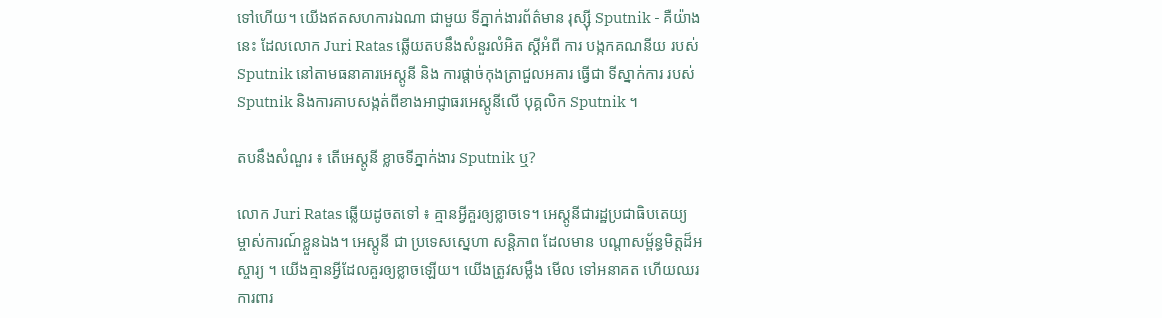ទៅហើយ។ យើងឥតសហការឯណា ជាមួយ ទីភ្នាក់ងារព័ត៌មាន រុស្ស៊ី Sputnik - គឺយ៉ាងនេះ ដែលលោក Juri Ratas ឆ្លើយតបនឹងសំនួរលំអិត ស្តីអំពី ការ បង្កកគណនីយ របស់ Sputnik នៅតាមធនាគារអេស្តូនី និង ការផ្តាច់កុងត្រាជួលអគារ ធ្វើជា ទីស្នាក់ការ របស់ Sputnik និងការគាបសង្កត់ពីខាងអាជ្ញាធរអេស្តូនីលើ បុគ្គលិក Sputnik ។

តបនឹងសំណួរ ៖ តើអេស្តូនី ខ្លាចទីភ្នាក់ងារ Sputnik ឬ?

លោក Juri Ratas ឆ្លើយដូចតទៅ ៖ គ្មានអ្វីគួរឲ្យខ្លាចទេ។ អេស្តូនីជារដ្ឋប្រជាធិបតេយ្យ ម្ចាស់ការណ៍ខ្លួនឯង។ អេស្តូនី ជា ប្រទេសស្នេហា សន្តិភាព ដែលមាន បណ្តាសម្ព័ន្ធមិត្តដ៏អស្ចារ្យ ។ យើងគ្មានអ្វីដែលគួរឲ្យខ្លាចឡើយ។ យើងត្រូវសម្លឹង មើល ទៅអនាគត ហើយឈរការពារ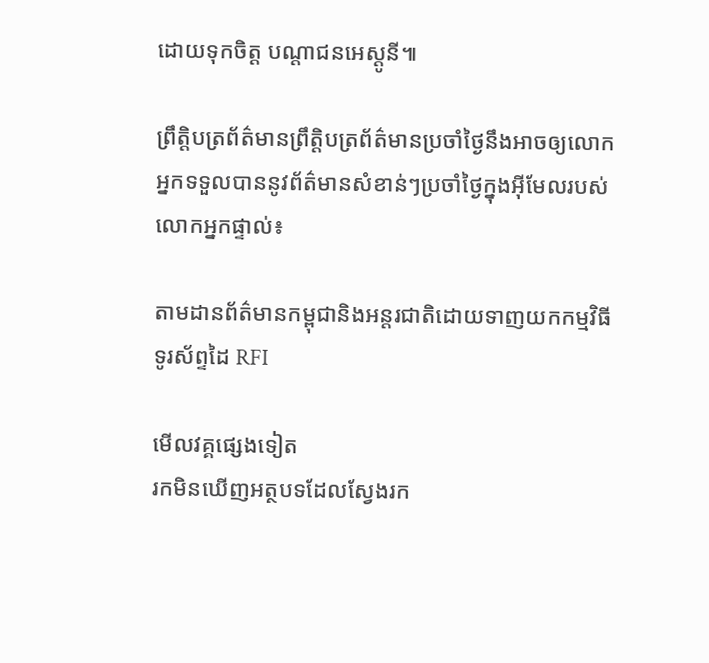ដោយទុកចិត្ត បណ្តាជនអេស្តូនី៕

ព្រឹត្តិបត្រព័ត៌មានព្រឹត្តិបត្រព័ត៌មានប្រចាំថ្ងៃនឹងអាចឲ្យលោកអ្នកទទួលបាននូវព័ត៌មានសំខាន់ៗប្រចាំថ្ងៃក្នុងអ៊ីមែលរបស់លោកអ្នកផ្ទាល់៖

តាមដានព័ត៌មានកម្ពុជានិងអន្តរជាតិដោយទាញយកកម្មវិធីទូរស័ព្ទដៃ RFI

មើលវគ្គផ្សេងទៀត
រកមិនឃើញអត្ថបទដែលស្វែងរក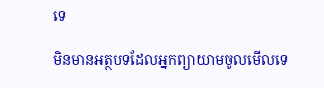ទេ

មិនមានអត្ថបទដែលអ្នកព្យាយាមចូលមើលទេ